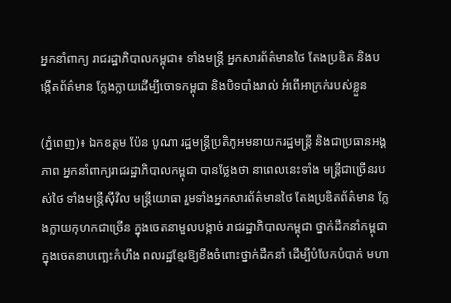អ្នកនាំពាក្យ រាជរដ្ឋាភិបាលកម្ពុជា៖ ទាំងមន្រ្តី អ្នកសារព័ត៌មានថៃ តែងប្រឌិត និងបង្កើតព័ត៌មាន ក្លែងក្លាយដើម្បីចោទកម្ពុជា និងបិទបាំងរាល់ អំពើអាក្រក់របស់ខ្លួន

(ភ្នំពេញ)៖ ឯកឧត្តម ប៉ែន បូណា រដ្ឋមន្រ្ដីប្រតិភូអមនាយករដ្ឋមន្រ្ដី និងជាប្រធានអង្គភាព អ្នកនាំពាក្យរាជរដ្ឋាភិបាលកម្ពុជា បានថ្លែងថា នាពេលនេះទាំង មន្រ្តីជាច្រើនរបស់ថៃ ទាំងមន្រ្តីស៊ីវិល មន្រ្តីយោធា រួមទាំងអ្នកសារព័ត៌មានថៃ តែងប្រឌិតព័ត៌មាន ក្លែងក្លាយកុហកជាច្រើន ក្នុងចេតនាមួលបង្កាច់ រាជរដ្ឋាភិបាលកម្ពុជា ថ្នាក់ដឹកនាំកម្ពុជា ក្នុងចេតនាបញ្ឆេះកំហឹង ពលរដ្ឋខ្មែរឱ្យខឹងចំពោះថ្នាក់ដឹកនាំ ដើម្បីបំបែកបំបាក់ មហា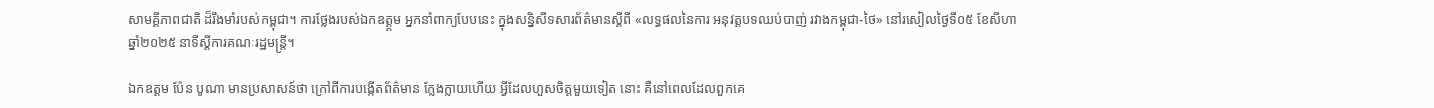សាមគ្គីភាពជាតិ ដ៏រឹងមាំរបស់កម្ពុជា។ ការថ្លែងរបស់ឯកឧត្ត្ដម អ្នកនាំពាក្យបែបនេះ ក្នុងសន្និសីទសារព័ត៌មានស្តីពី «លទ្ធផលនៃការ អនុវត្តបទឈប់បាញ់ រវាងកម្ពុជា-ថៃ» នៅរសៀលថ្ងៃទី០៥ ខែសីហា ឆ្នាំ២០២៥ នាទីស្តីការគណៈរដ្ឋមន្ត្រី។

ឯកឧត្តម ប៉ែន បូណា មានប្រសាសន៍ថា ក្រៅពីការបង្កើតព័ត៌មាន ក្លែងក្លាយហើយ អ្វីដែលហួសចិត្តមួយទៀត នោះ គឺនៅពេលដែលពួកគេ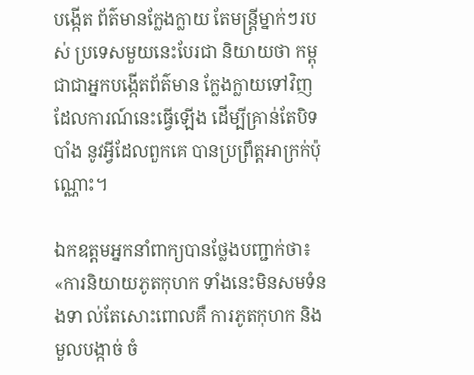បង្កើត ព័ត៌មានក្លែងក្លាយ តែមន្រ្តីម្នាក់ៗរបស់ ប្រទេសមួយនេះបែរជា និយាយថា កម្ពុជាជាអ្នកបង្កើតព័ត៌មាន ក្លែងក្លាយទៅវិញ ដែលការណ៍នេះធ្វើឡើង ដើម្បីគ្រាន់តែបិទបាំង នូវអ្វីដែលពួកគេ បានប្រព្រឹត្តអាក្រក់ប៉ុណ្ណោះ។

ឯកឧត្តមអ្នកនាំពាក្យបានថ្លែងបញ្ជាក់ថា៖ «ការនិយាយភូតកុហក ទាំងនេះមិនសមទំនងទា ល់តែសោះពោលគឺ ការភូតកុហក និងមួលបង្កាច់ ចំ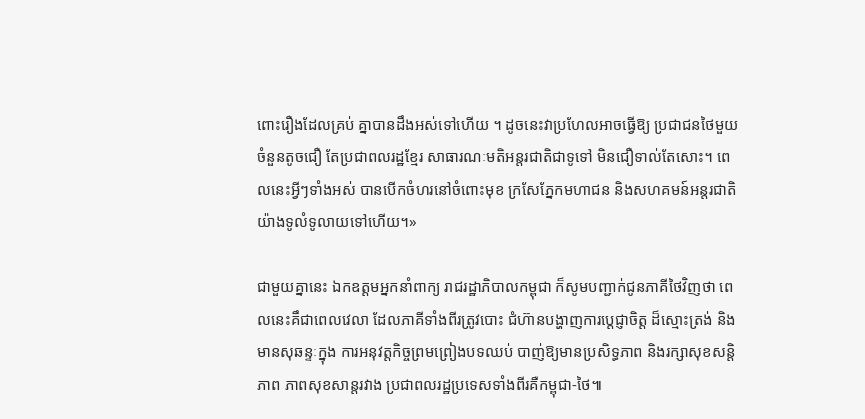ពោះរឿងដែលគ្រប់ គ្នាបានដឹងអស់ទៅហើយ ។ ដូចនេះវាប្រហែលអាចធ្វើឱ្យ ប្រជាជនថៃមួយចំនួនតូចជឿ តែប្រជាពលរដ្ឋខ្មែរ សាធារណៈមតិអន្តរជាតិជាទូទៅ មិនជឿទាល់តែសោះ។ ពេលនេះអ្វីៗទាំងអស់ បានបើកចំហរនៅចំពោះមុខ ក្រសែភ្នែកមហាជន និងសហគមន៍អន្តរជាតិ យ៉ាងទូលំទូលាយទៅហើយ។»

ជាមួយគ្នានេះ ឯកឧត្ដមអ្នកនាំពាក្យ រាជរដ្ឋាភិបាលកម្ពុជា ក៏សូមបញ្ជាក់ជូនភាគីថៃវិញថា ពេលនេះគឹជាពេលវេលា ដែលភាគីទាំងពីរត្រូវបោះ ជំហ៊ានបង្ហាញការប្តេជ្ញាចិត្ត ដ៏ស្មោះត្រង់ និងមានសុឆន្ទៈក្នុង ការអនុវត្តកិច្ចព្រមព្រៀងបទឈប់ បាញ់ឱ្យមានប្រសិទ្ធភាព និងរក្សាសុខសន្តិភាព ភាពសុខសាន្តរវាង ប្រជាពលរដ្ឋប្រទេសទាំងពីរគឺកម្ពុជា-ថៃ៕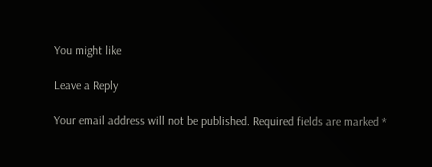You might like

Leave a Reply

Your email address will not be published. Required fields are marked *